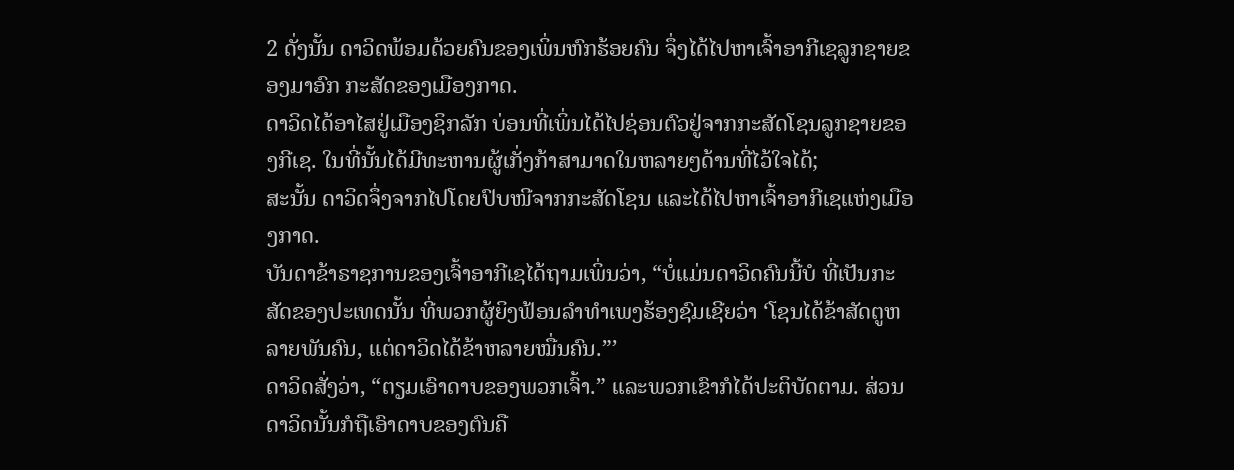2 ດັ່ງນັ້ນ ດາວິດພ້ອມດ້ວຍຄົນຂອງເພິ່ນຫົກຮ້ອຍຄົນ ຈຶ່ງໄດ້ໄປຫາເຈົ້າອາກີເຊລູກຊາຍຂອງມາອົກ ກະສັດຂອງເມືອງກາດ.
ດາວິດໄດ້ອາໄສຢູ່ເມືອງຊິກລັກ ບ່ອນທີ່ເພິ່ນໄດ້ໄປຊ່ອນຕົວຢູ່ຈາກກະສັດໂຊນລູກຊາຍຂອງກີເຊ. ໃນທີ່ນັ້ນໄດ້ມີທະຫານຜູ້ເກັ່ງກ້າສາມາດໃນຫລາຍໆດ້ານທີ່ໄວ້ໃຈໄດ້;
ສະນັ້ນ ດາວິດຈຶ່ງຈາກໄປໂດຍປົບໜີຈາກກະສັດໂຊນ ແລະໄດ້ໄປຫາເຈົ້າອາກີເຊແຫ່ງເມືອງກາດ.
ບັນດາຂ້າຣາຊການຂອງເຈົ້າອາກີເຊໄດ້ຖາມເພິ່ນວ່າ, “ບໍ່ແມ່ນດາວິດຄົນນີ້ບໍ ທີ່ເປັນກະສັດຂອງປະເທດນັ້ນ ທີ່ພວກຜູ້ຍິງຟ້ອນລຳທຳເພງຮ້ອງຊົມເຊີຍວ່າ ‘ໂຊນໄດ້ຂ້າສັດຕູຫລາຍພັນຄົນ, ແຕ່ດາວິດໄດ້ຂ້າຫລາຍໝື່ນຄົນ.”’
ດາວິດສັ່ງວ່າ, “ຕຽມເອົາດາບຂອງພວກເຈົ້າ.” ແລະພວກເຂົາກໍໄດ້ປະຕິບັດຕາມ. ສ່ວນດາວິດນັ້ນກໍຖືເອົາດາບຂອງຕົນຄື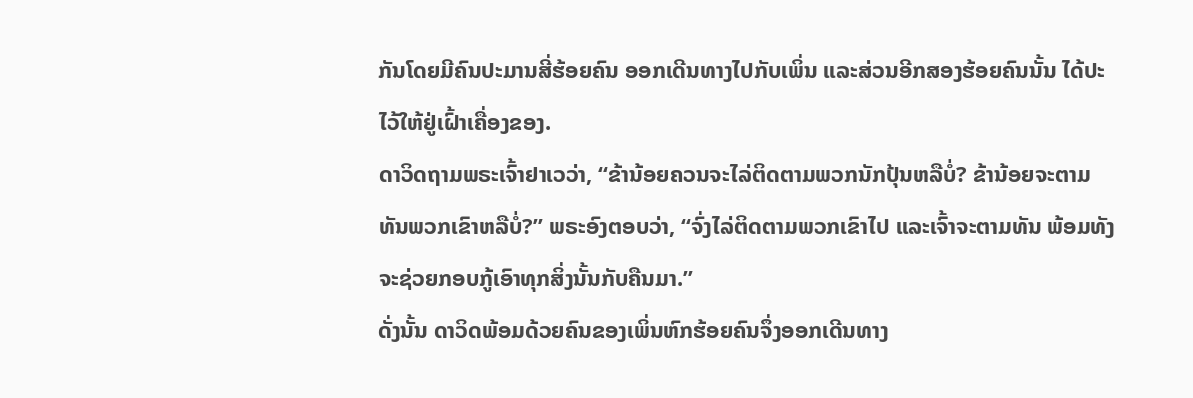ກັນໂດຍມີຄົນປະມານສີ່ຮ້ອຍຄົນ ອອກເດີນທາງໄປກັບເພິ່ນ ແລະສ່ວນອີກສອງຮ້ອຍຄົນນັ້ນ ໄດ້ປະໄວ້ໃຫ້ຢູ່ເຝົ້າເຄື່ອງຂອງ.
ດາວິດຖາມພຣະເຈົ້າຢາເວວ່າ, “ຂ້ານ້ອຍຄວນຈະໄລ່ຕິດຕາມພວກນັກປຸ້ນຫລືບໍ່? ຂ້ານ້ອຍຈະຕາມທັນພວກເຂົາຫລືບໍ່?” ພຣະອົງຕອບວ່າ, “ຈົ່ງໄລ່ຕິດຕາມພວກເຂົາໄປ ແລະເຈົ້າຈະຕາມທັນ ພ້ອມທັງຈະຊ່ວຍກອບກູ້ເອົາທຸກສິ່ງນັ້ນກັບຄືນມາ.”
ດັ່ງນັ້ນ ດາວິດພ້ອມດ້ວຍຄົນຂອງເພິ່ນຫົກຮ້ອຍຄົນຈຶ່ງອອກເດີນທາງ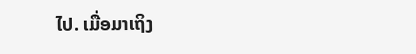ໄປ. ເມື່ອມາເຖິງ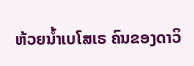ຫ້ວຍນໍ້າເບໂສເຣ ຄົນຂອງດາວິ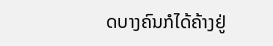ດບາງຄົນກໍໄດ້ຄ້າງຢູ່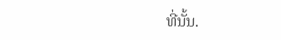ທີ່ນັ້ນ.